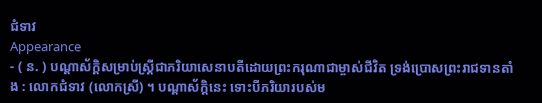ជំទាវ
Appearance
- ( ន. ) បណ្ដាស័ក្ដិសម្រាប់ស្រ្តីជាភរិយាសេនាបតីដោយព្រះករុណាជាម្ចាស់ជីវិត ទ្រង់ប្រោសព្រះរាជទានតាំង : លោកជំទាវ (លោកស្រី) ។ បណ្ដាស័ក្ដិនេះ ទោះបីភរិយារបស់ម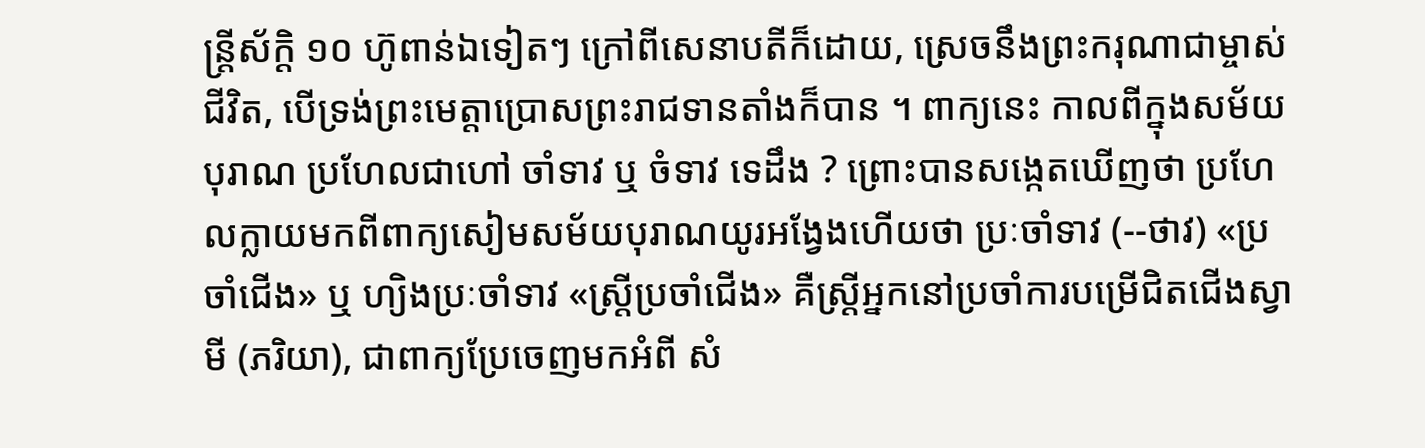ន្រ្តីស័ក្ដិ ១០ ហ៊ូពាន់ឯទៀតៗ ក្រៅពីសេនាបតីក៏ដោយ, ស្រេចនឹងព្រះករុណាជាម្ចាស់ជីវិត, បើទ្រង់ព្រះមេត្តាប្រោសព្រះរាជទានតាំងក៏បាន ។ ពាក្យនេះ កាលពីក្នុងសម័យបុរាណ ប្រហែលជាហៅ ចាំទាវ ឬ ចំទាវ ទេដឹង ? ព្រោះបានសង្កេតឃើញថា ប្រហែលក្លាយមកពីពាក្យសៀមសម័យបុរាណយូរអង្វែងហើយថា ប្រៈចាំទាវ (--ថាវ) «ប្រចាំជើង» ឬ ហ្យិងប្រៈចាំទាវ «ស្រ្ដីប្រចាំជើង» គឺស្រ្ដីអ្នកនៅប្រចាំការបម្រើជិតជើងស្វាមី (ភរិយា), ជាពាក្យប្រែចេញមកអំពី សំ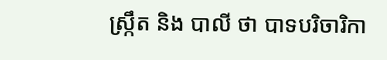ស្ក្រឹត និង បាលី ថា បាទបរិចារិកា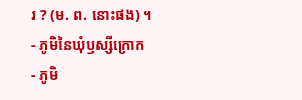រ ? (ម. ព. នោះផង) ។
- ភូមិនៃឃុំឫស្សីក្រោក
- ភូមិ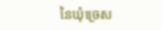នៃឃុំច្រេស